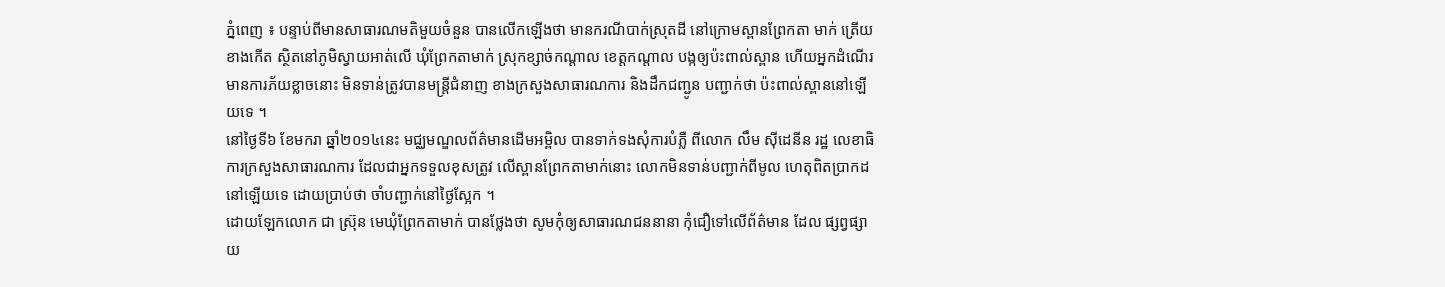ភ្នំពេញ ៖ បន្ទាប់ពីមានសាធារណមតិមួយចំនួន បានលើកឡើងថា មានករណីបាក់ស្រុតដី នៅក្រោមស្ពានព្រែកតា មាក់ ត្រើយខាងកើត ស្ថិតនៅភូមិស្វាយអាត់លើ ឃុំព្រែកតាមាក់ ស្រុកខ្សាច់កណ្តាល ខេត្តកណ្តាល បង្កឲ្យប៉ះពាល់ស្ពាន ហើយអ្នកដំណើរមានការភ័យខ្លាចនោះ មិនទាន់ត្រូវបានមន្រ្តីជំនាញ ខាងក្រសួងសាធារណការ និងដឹកជញ្ជូន បញ្ជាក់ថា ប៉ះពាល់ស្ពាននៅឡើយទេ ។
នៅថ្ងៃទី៦ ខែមករា ឆ្នាំ២០១៤នេះ មជ្ឈមណ្ឌលព័ត៌មានដើមអម្ពិល បានទាក់ទងសុំការបំភ្លឺ ពីលោក លឹម ស៊ីដេនីន រដ្ឋ លេខាធិការក្រសួងសាធារណការ ដែលជាអ្នកទទួលខុសត្រូវ លើស្ពានព្រែកតាមាក់នោះ លោកមិនទាន់បញ្ជាក់ពីមូល ហេតុពិតប្រាកដនៅឡើយទេ ដោយប្រាប់ថា ចាំបញ្ជាក់នៅថ្ងៃស្អែក ។
ដោយឡែកលោក ជា ស្រ៊ុន មេឃុំព្រែកតាមាក់ បានថ្លែងថា សូមកុំឲ្យសាធារណជននានា កុំជឿទៅលើព័ត៌មាន ដែល ផ្សព្វផ្សាយ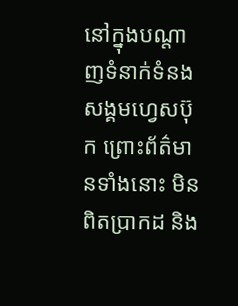នៅក្នុងបណ្តាញទំនាក់ទំនងសង្គមហ្វេសប៊ុក ព្រោះព័ត៌មានទាំងនោះ មិនពិតប្រាកដ និង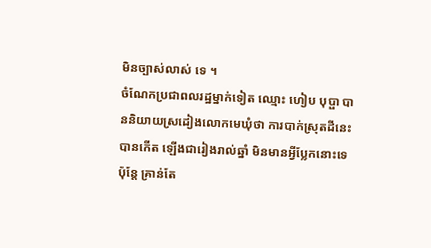មិនច្បាស់លាស់ ទេ ។
ចំណែកប្រជាពលរដ្ឋម្នាក់ទៀត ឈ្មោះ ហៀប បុប្ផា បាននិយាយស្រដៀងលោកមេឃុំថា ការបាក់ស្រុតដីនេះ បានកើត ឡើងជារៀងរាល់ឆ្នាំ មិនមានអ្វីប្លែកនោះទេ ប៉ុន្តែ គ្រាន់តែ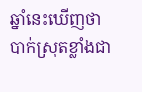ឆ្នាំនេះឃើញថា បាក់ស្រុតខ្លាំងជា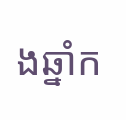ងឆ្នាំក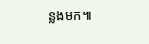ន្លងមក៕